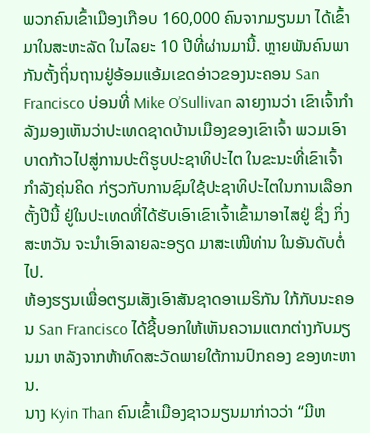ພວກຄົນເຂົ້າເມືອງເກືອບ 160,000 ຄົນຈາກມຽນມາ ໄດ້ເຂົ້າມາໃນສະຫະລັດ ໃນໄລຍະ 10 ປີທີ່ຜ່ານມານີ້. ຫຼາຍພັນຄົນພາກັນຕັ້ງຖິ່ນຖານຢູ່ອ້ອມແອ້ມເຂດອ່າວຂອງນະຄອນ San Francisco ບ່ອນທີ່ Mike O’Sullivan ລາຍງານວ່າ ເຂົາເຈົ້າກຳລັງມອງເຫັນວ່າປະເທດຊາດບ້ານເມືອງຂອງເຂົາເຈົ້າ ພວມເອົາບາດກ້າວໄປສູ່ການປະຕິຮູບປະຊາທິປະໄຕ ໃນຂະນະທີ່ເຂົາເຈົ້າກຳລັງຄຸ່ນຄິດ ກ່ຽວກັບການຊົມໃຊ້ປະຊາທິປະໄຕໃນການເລືອກຕັ້ງປີນີ້ ຢູ່ໃນປະເທດທີ່ໄດ້ຮັບເອົາເຂົາເຈົ້າເຂົ້າມາອາໄສຢູ່ ຊຶ່ງ ກິ່ງສະຫວັນ ຈະນຳເອົາລາຍລະອຽດ ມາສະເໜີທ່ານ ໃນອັນດັບຕໍ່ໄປ.
ຫ້ອງຮຽນເພື່ອຕຽມເສັງເອົາສັນຊາດອາເມຣິກັນ ໃກ້ກັບນະຄອນ San Francisco ໄດ້ຊີ້ບອກໃຫ້ເຫັນຄວາມແຕກຕ່າງກັບມຽນມາ ຫລັງຈາກຫ້າທົດສະວັດພາຍໃຕ້ການປົກຄອງ ຂອງທະຫານ.
ນາງ Kyin Than ຄົນເຂົ້າເມືອງຊາວມຽນມາກ່າວວ່າ “ມີຫ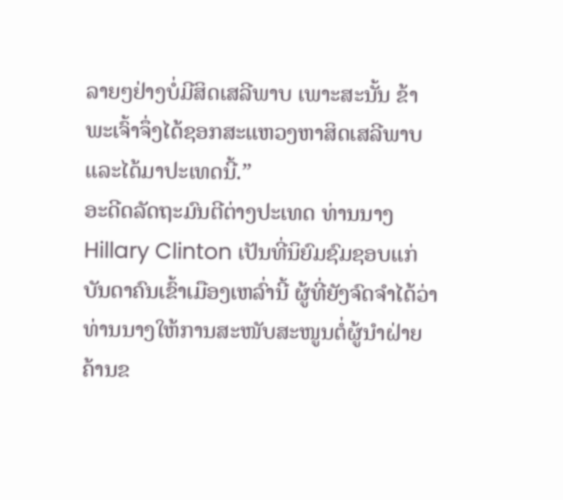ລາຍໆຢ່າງບໍ່ມີສິດເສລີພາບ ເພາະສະນັ້ນ ຂ້າພະເຈົ້າຈຶ່ງໄດ້ຊອກສະແຫວງຫາສິດເສລີພາບ ແລະໄດ້ມາປະເທດນີ້.”
ອະດີດລັດຖະມົນຕີຕ່າງປະເທດ ທ່ານນາງ Hillary Clinton ເປັນທີ່ນິຍົມຊົມຊອບແກ່ບັນດາຄົນເຂົ້າເມືອງເຫລົ່ານີ້ ຜູ້ທີ່ຍັງຈົດຈຳໄດ້ວ່າ ທ່ານນາງໃຫ້ການສະໜັບສະໜູນຕໍ່ຜູ້ນຳຝ່າຍຄ້ານຂ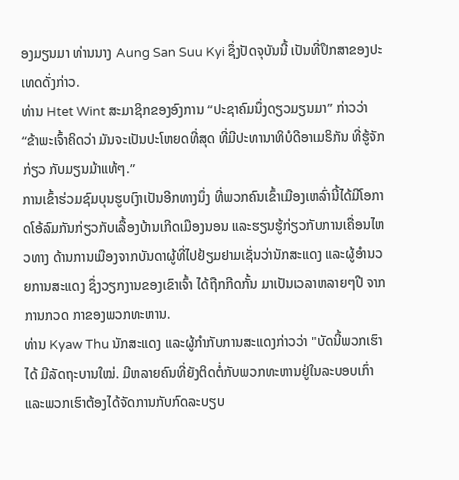ອງມຽນມາ ທ່ານນາງ Aung San Suu Kyi ຊຶ່ງປັດຈຸບັນນີ້ ເປັນທີ່ປຶກສາຂອງປະເທດດັ່ງກ່າວ.
ທ່ານ Htet Wint ສະມາຊິກຂອງອົງການ “ປະຊາຄົມນຶ່ງດຽວມຽນມາ” ກ່າວວ່າ “ຂ້າພະເຈົ້າຄິດວ່າ ມັນຈະເປັນປະໂຫຍດທີ່ສຸດ ທີ່ມີປະທານາທິບໍດີອາເມຣິກັນ ທີ່ຮູ້ຈັກກ່ຽວ ກັບມຽນມ້າແທ້ໆ.”
ການເຂົ້າຮ່ວມຊົມບຸນຮູບເງົາເປັນອີກທາງນຶ່ງ ທີ່ພວກຄົນເຂົ້າເມືອງເຫລົ່ານີ້ໄດ້ມີໂອກາດໂອ້ລົມກັນກ່ຽວກັບເລື້ອງບ້ານເກີດເມືອງນອນ ແລະຮຽນຮູ້ກ່ຽວກັບການເຄື່ອນໄຫວທາງ ດ້ານການເມືອງຈາກບັນດາຜູ້ທີ່ໄປຢ້ຽມຢາມເຊັ່ນວ່ານັກສະແດງ ແລະຜູ້ອຳນວຍການສະແດງ ຊຶ່ງວຽກງານຂອງເຂົາເຈົ້າ ໄດ້ຖືກກີດກັ້ນ ມາເປັນເວລາຫລາຍໆປີ ຈາກການກວດ ກາຂອງພວກທະຫານ.
ທ່ານ Kyaw Thu ນັກສະແດງ ແລະຜູ້ກຳກັບການສະແດງກ່າວວ່າ "ບັດນີ້ພວກເຮົາໄດ້ ມີລັດຖະບານໃໝ່. ມີຫລາຍຄົນທີ່ຍັງຕິດຕໍ່ກັບພວກທະຫານຢູ່ໃນລະບອບເກົ່າ ແລະພວກເຮົາຕ້ອງໄດ້ຈັດການກັບກົດລະບຽບ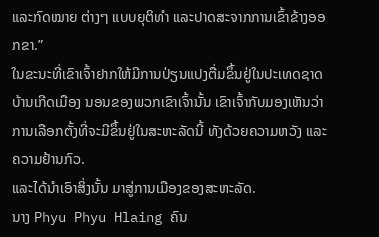ແລະກົດໝາຍ ຕ່າງໆ ແບບຍຸຕິທຳ ແລະປາດສະຈາກການເຂົ້າຂ້າງອອກຂາ.”
ໃນຂະນະທີ່ເຂົາເຈົ້າຢາກໃຫ້ມີການປ່ຽນແປງຕື່ມຂຶ້ນຢູ່ໃນປະເທດຊາດບ້ານເກີດເມືອງ ນອນຂອງພວກເຂົາເຈົ້ານັ້ນ ເຂົາເຈົ້າກັບມອງເຫັນວ່າການເລືອກຕັ້ງທີ່ຈະມີຂຶ້ນຢູ່ໃນສະຫະລັດນີ້ ທັງດ້ວຍຄວາມຫວັງ ແລະຄວາມຢ້ານກົວ.
ແລະໄດ້ນຳເອົາສິ່ງນັ້ນ ມາສູ່ການເມືອງຂອງສະຫະລັດ.
ນາງ Phyu Phyu Hlaing ຄົນ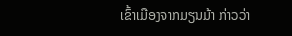ເຂົ້າເມືອງຈາກມຽນມ້າ ກ່າວວ່າ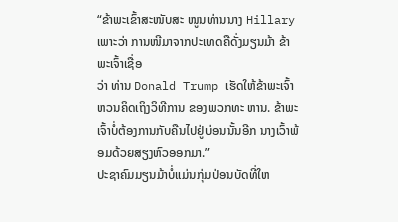“ຂ້າພະເຂົ້າສະໜັບສະ ໜູນທ່ານນາງ Hillary ເພາະວ່າ ການໜີມາຈາກປະເທດຄືດັ່ງມຽນມ້າ ຂ້າພະເຈົ້າເຊື່ອ
ວ່າ ທ່ານ Donald Trump ເຮັດໃຫ້ຂ້າພະເຈົ້າ ຫວນຄິດເຖິງວິທີການ ຂອງພວກທະ ຫານ. ຂ້າພະເຈົ້າບໍ່ຕ້ອງການກັບຄືນໄປຢູ່ບ່ອນນັ້ນອີກ ນາງເວົ້າພ້ອມດ້ວຍສຽງຫົວອອກມາ.”
ປະຊາຄົມມຽນມ້າບໍ່ແມ່ນກຸ່ມປ່ອນບັດທີ່ໃຫ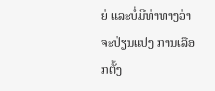ຍ່ ແລະບໍ່ມີທ່າທາງວ່າຈະປ່ຽນແປງ ການເລືອກຕັ້ງ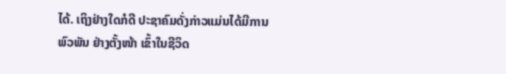ໄດ້. ເຖິງຢ່າງໃດກໍດີ ປະຊາຄົມດັ່ງກ່າວແມ່ນໄດ້ມີການພົວພັນ ຢ່າງຕັ້ງໜ້າ ເຂົ້າໃນຊີວິດ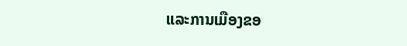ແລະການເມືອງຂອ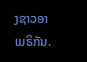ງຊາວອາເມຣິກັນ.